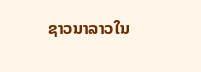ຊາວນາລາວໃນ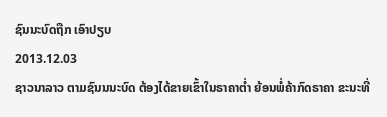ຊົນນະບົດຖືກ ເອົາປຽບ
2013.12.03
ຊາວນາລາວ ຕາມຊົນນນະບົດ ຕ້ອງໄດ້ຂາຍເຂົ້າໃນຣາຄາຕໍ່າ ຍ້ອນພໍ່ຄ້າກົດຣາຄາ ຂະນະທີ່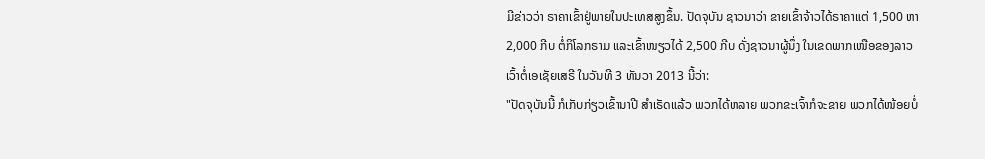ມີຂ່າວວ່າ ຣາຄາເຂົ້າຢູ່ພາຍໃນປະເທສສູງຂຶ້ນ. ປັດຈຸບັນ ຊາວນາວ່າ ຂາຍເຂົ້າຈ້າວໄດ້ຣາຄາແຕ່ 1,500 ຫາ 2,000 ກີບ ຕໍ່ກິໂລກຣາມ ແລະເຂົ້າໜຽວໄດ້ 2,500 ກີບ ດັ່ງຊາວນາຜູ້ນຶ່ງ ໃນເຂດພາກເໜືອຂອງລາວ ເວົ້າຕໍ່ເອເຊັຍເສຣີ ໃນວັນທີ 3 ທັນວາ 2013 ນີ້ວ່າ:
"ປັດຈຸບັນນີ້ ກໍເກັບກ່ຽວເຂົ້ານາປີ ສໍາເຣັດແລ້ວ ພວກໄດ້ຫລາຍ ພວກຂະເຈົ້າກໍຈະຂາຍ ພວກໄດ້ໜ້ອຍບໍ່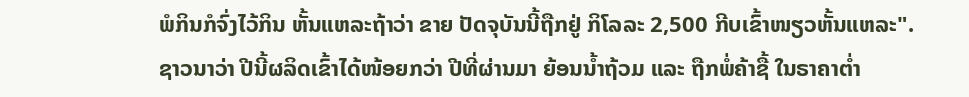ພໍກິນກໍຈົ່ງໄວ້ກິນ ຫັ້ນແຫລະຖ້າວ່າ ຂາຍ ປັດຈຸບັນນີ້ຖືກຢູ່ ກິໂລລະ 2,500 ກີບເຂົ້າໜຽວຫັ້ນແຫລະ".
ຊາວນາວ່າ ປີນີ້ຜລິດເຂົ້າໄດ້ໜ້ອຍກວ່າ ປີທີ່ຜ່ານມາ ຍ້ອນນໍ້າຖ້ວມ ແລະ ຖືກພໍ່ຄ້າຊື້ ໃນຣາຄາຕໍ່າ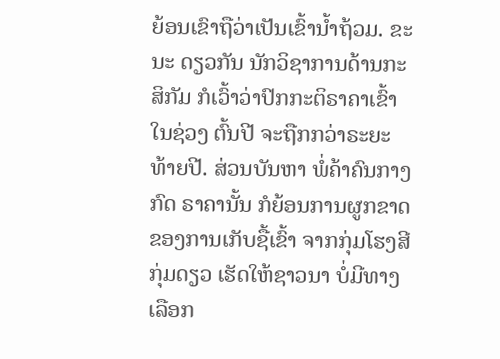ຍ້ອນເຂົາຖືວ່າເປັນເຂົ້ານໍ້າຖ້ວມ. ຂະນະ ດຽວກັນ ນັກວິຊາການດ້ານກະສິກັມ ກໍເວົ້າວ່າປົກກະຕິຣາຄາເຂົ້າ ໃນຊ່ວງ ຕົ້ນປີ ຈະຖືກກວ່າຣະຍະທ້າຍປີ. ສ່ວນບັນຫາ ພໍ່ຄ້າຄົນກາງ ກົດ ຣາຄານັ້ນ ກໍຍ້ອນການຜູກຂາດ ຂອງການເກັບຊື້ເຂົ້າ ຈາກກຸ່ມໂຮງສີກຸ່ມດຽວ ເຮັດໃຫ້ຊາວນາ ບໍ່ມີທາງເລືອກ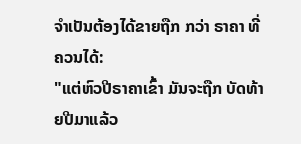ຈໍາເປັນຕ້ອງໄດ້ຂາຍຖືກ ກວ່າ ຣາຄາ ທີ່ຄວນໄດ້:
"ແຕ່ຫົວປີຣາຄາເຂົ້າ ມັນຈະຖືກ ບັດທ້າຍປີມາແລ້ວ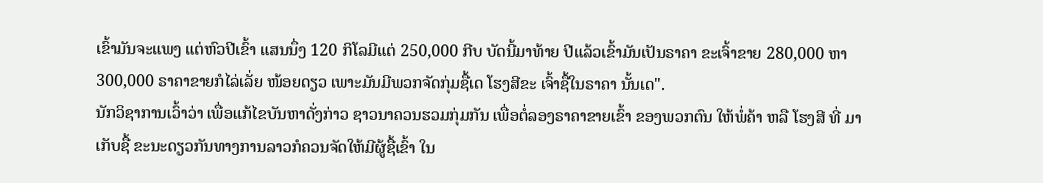ເຂົ້າມັນຈະແພງ ແຕ່ຫົວປີເຂົ້າ ແສນນຶ່ງ 120 ກິໂລມີແຕ່ 250,000 ກີບ ບັດນີ້ມາທ້າຍ ປີແລ້ວເຂົ້າມັນເປັນຣາຄາ ຂະເຈົ້າຂາຍ 280,000 ຫາ 300,000 ຣາຄາຂາຍກໍໄລ່ເລັ່ຍ ໜ້ອຍດຽວ ເພາະມັນມີພວກຈັດກຸ່ມຊື້ເດ ໂຮງສີຂະ ເຈົ້າຊື້ໃນຣາຄາ ນັ້ນເດ".
ນັກວິຊາການເວົ້າວ່າ ເພື່ອແກ້ໄຂບັນຫາດັ່ງກ່າວ ຊາວນາຄວນຮວມກຸ່ມກັນ ເພື່ອຕໍ່ລອງຣາຄາຂາຍເຂົ້າ ຂອງພວກຕົນ ໃຫ້ພໍ່ຄ້າ ຫລື ໂຮງສີ ທີ່ ມາເກັບຊື້ ຂະນະດຽວກັນທາງການລາວກໍຄວນຈັດໃຫ້ມີຜູ້ຊື້ເຂົ້າ ໃນ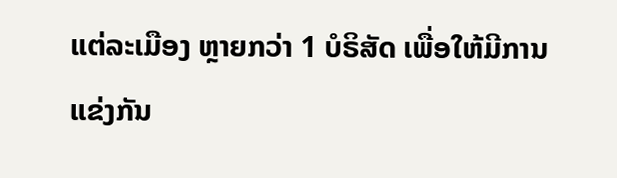ແຕ່ລະເມືອງ ຫຼາຍກວ່າ 1 ບໍຣິສັດ ເພື່ອໃຫ້ມີການ ແຂ່ງກັນ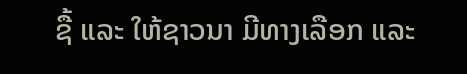ຊື້ ແລະ ໃຫ້ຊາວນາ ມີທາງເລືອກ ແລະ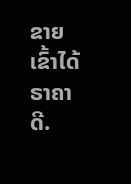ຂາຍເຂົ້າໄດ້ຣາຄາດີ.